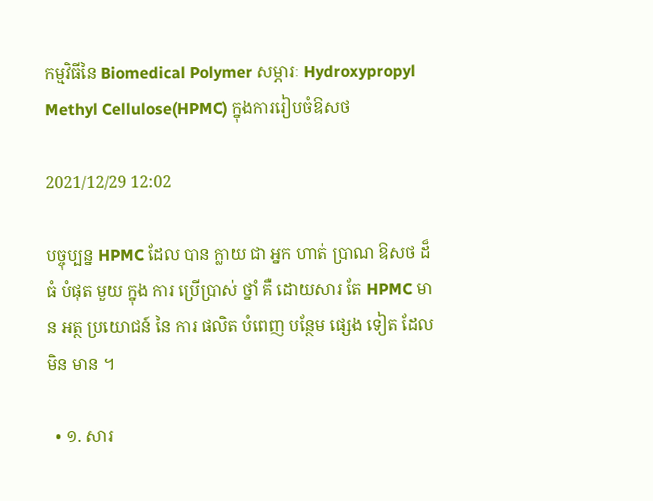កម្មវិធីនៃ Biomedical Polymer សម្ភារៈ Hydroxypropyl Methyl Cellulose(HPMC) ក្នុងការរៀបចំឱសថ

2021/12/29 12:02

បច្ចុប្បន្ន HPMC ដែល បាន ក្លាយ ជា អ្នក ហាត់ ប្រាណ ឱសថ ដ៏ ធំ បំផុត មួយ ក្នុង ការ ប្រើប្រាស់ ថ្នាំ គឺ ដោយសារ តែ HPMC មាន អត្ថ ប្រយោជន៍ នៃ ការ ផលិត បំពេញ បន្ថែម ផ្សេង ទៀត ដែល មិន មាន ។

  • ១. សារ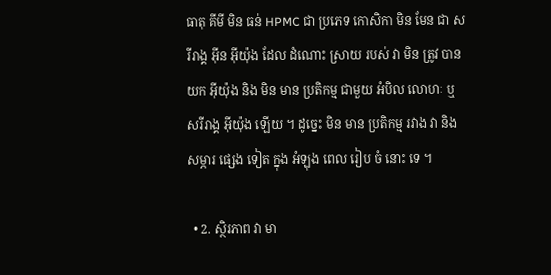ធាតុ គីមី មិន ធន់ HPMC ជា ប្រភេទ កោសិកា មិន មែន ជា សរីរាង្គ អ៊ីន អ៊ីយ៉ុង ដែល ដំណោះ ស្រាយ របស់ វា មិន ត្រូវ បាន យក អ៊ីយ៉ុង និង មិន មាន ប្រតិកម្ម ជាមួយ អំបិល លោហៈ ឬ សរីរាង្គ អ៊ីយ៉ុង ឡើយ ។ ដូច្នេះ មិន មាន ប្រតិកម្ម រវាង វា និង សម្ភារ ផ្សេង ទៀត ក្នុង អំឡុង ពេល រៀប ចំ នោះ ទេ ។

  • 2. ស្ថិរភាព វា មា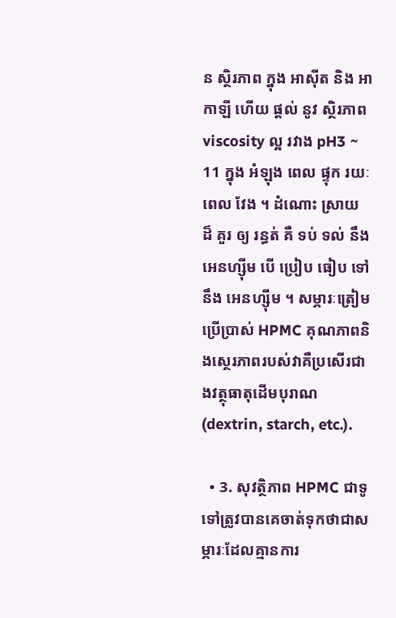ន ស្ថិរភាព ក្នុង អាស៊ីត និង អាកាឡី ហើយ ផ្តល់ នូវ ស្ថិរភាព viscosity ល្អ រវាង pH3 ~ 11 ក្នុង អំឡុង ពេល ផ្ទុក រយៈពេល វែង ។ ដំណោះ ស្រាយ ដ៏ គួរ ឲ្យ រន្ធត់ គឺ ទប់ ទល់ នឹង អេនហ្ស៊ីម បើ ប្រៀប ធៀប ទៅ នឹង អេនហ្ស៊ីម ។ សម្ភារៈត្រៀមប្រើប្រាស់ HPMC គុណភាពនិងស្ថេរភាពរបស់វាគឺប្រសើរជាងវត្ថុធាតុដើមបុរាណ (dextrin, starch, etc.).

  • 3. សុវត្ថិភាព HPMC ជាទូទៅត្រូវបានគេចាត់ទុកថាជាសម្ភារៈដែលគ្មានការ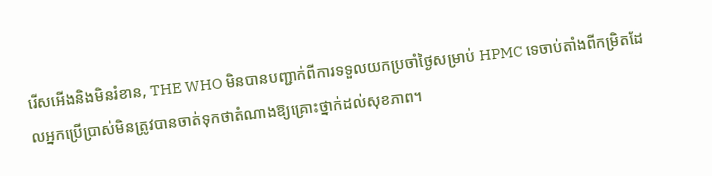រើសអើងនិងមិនរំខាន, THE WHO មិនបានបញ្ជាក់ពីការទទួលយកប្រចាំថ្ងៃសម្រាប់ HPMC ទេចាប់តាំងពីកម្រិតដែលអ្នកប្រើប្រាស់មិនត្រូវបានចាត់ទុកថាតំណាងឱ្យគ្រោះថ្នាក់ដល់សុខភាព។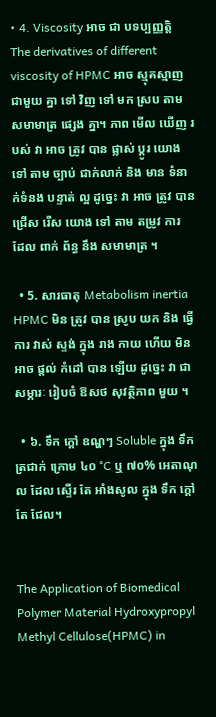• 4. Viscosity អាច ជា បទប្បញ្ញត្តិ The derivatives of different viscosity of HPMC អាច ស្មុគស្មាញ ជាមួយ គ្នា ទៅ វិញ ទៅ មក ស្រប តាម សមាមាត្រ ផ្សេង គ្នា។ ភាព មើល ឃើញ របស់ វា អាច ត្រូវ បាន ផ្លាស់ ប្តូរ យោង ទៅ តាម ច្បាប់ ជាក់លាក់ និង មាន ទំនាក់ទំនង បន្ទាត់ ល្អ ដូច្នេះ វា អាច ត្រូវ បាន ជ្រើស រើស យោង ទៅ តាម តម្រូវ ការ ដែល ពាក់ ព័ន្ធ នឹង សមាមាត្រ ។

  • 5. សារធាតុ Metabolism inertia HPMC មិន ត្រូវ បាន ស្រូប យក និង ធ្វើ ការ វាស់ ស្ទង់ ក្នុង រាង កាយ ហើយ មិន អាច ផ្តល់ កំដៅ បាន ឡើយ ដូច្នេះ វា ជា សម្ភារៈ រៀបចំ ឱសថ សុវត្ថិភាព មួយ ។

  • ៦. ទឹក ក្ដៅ ឧណ្ហៗ Soluble ក្នុង ទឹក ត្រជាក់ ក្រោម ៤០ °C ឬ ៧០% អេតាណុល ដែល ស្ទើរ តែ អាំងសូល ក្នុង ទឹក ក្តៅ តែ ជែល។


The Application of Biomedical Polymer Material Hydroxypropyl Methyl Cellulose(HPMC) in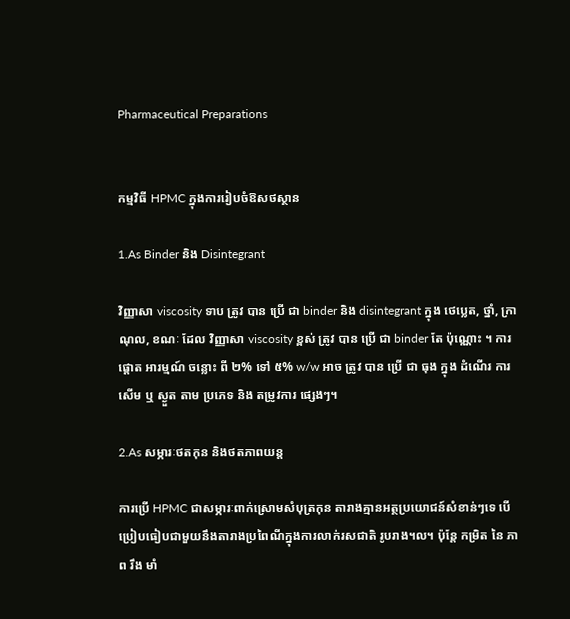Pharmaceutical Preparations


កម្មវិធី HPMC ក្នុងការរៀបចំឱសថស្ថាន

1.As Binder និង Disintegrant

វិញ្ញាសា viscosity ទាប ត្រូវ បាន ប្រើ ជា binder និង disintegrant ក្នុង ថេប្លេត, ថ្នាំ, ក្រាណុល, ខណៈ ដែល វិញ្ញាសា viscosity ខ្ពស់ ត្រូវ បាន ប្រើ ជា binder តែ ប៉ុណ្ណោះ ។ ការ ផ្តោត អារម្មណ៍ ចន្លោះ ពី ២% ទៅ ៥% w/w អាច ត្រូវ បាន ប្រើ ជា ធុង ក្នុង ដំណើរ ការ សើម ឬ ស្ងួត តាម ប្រភេទ និង តម្រូវការ ផ្សេងៗ។

2.As សម្ភារៈថតកុន និងថតភាពយន្ត

ការប្រើ HPMC ជាសម្ភារៈពាក់ស្រោមសំបុត្រកុន តារាងគ្មានអត្ថប្រយោជន៍សំខាន់ៗទេ បើប្រៀបធៀបជាមួយនឹងតារាងប្រពៃណីក្នុងការលាក់រសជាតិ រូបរាង។ល។ ប៉ុន្តែ កម្រិត នៃ ភាព រឹង មាំ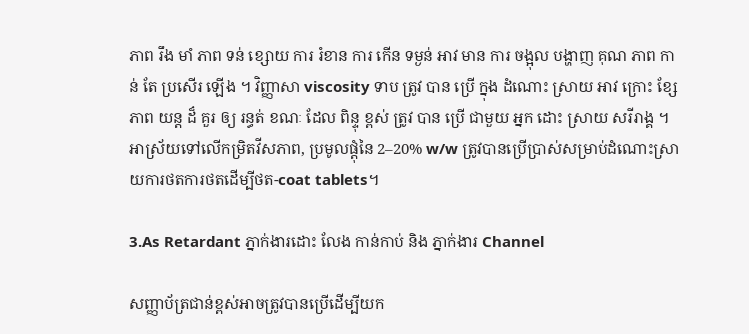ភាព រឹង មាំ ភាព ទន់ ខ្សោយ ការ រំខាន ការ កើន ទម្ងន់ អាវ មាន ការ ចង្អុល បង្ហាញ គុណ ភាព កាន់ តែ ប្រសើរ ឡើង ។ វិញ្ញាសា viscosity ទាប ត្រូវ បាន ប្រើ ក្នុង ដំណោះ ស្រាយ អាវ ក្រោះ ខ្សែ ភាព យន្ត ដ៏ គួរ ឲ្យ រន្ធត់ ខណៈ ដែល ពិន្ទុ ខ្ពស់ ត្រូវ បាន ប្រើ ជាមួយ អ្នក ដោះ ស្រាយ សរីរាង្គ ។ អាស្រ័យទៅលើកម្រិតវីសភាព, ប្រមូលផ្តុំនៃ 2–20% w/w ត្រូវបានប្រើប្រាស់សម្រាប់ដំណោះស្រាយការថតការថតដើម្បីថត-coat tablets។

3.As Retardant ភ្នាក់ងារដោះ លែង កាន់កាប់ និង ភ្នាក់ងារ Channel

សញ្ញាប័ត្រជាន់ខ្ពស់អាចត្រូវបានប្រើដើម្បីយក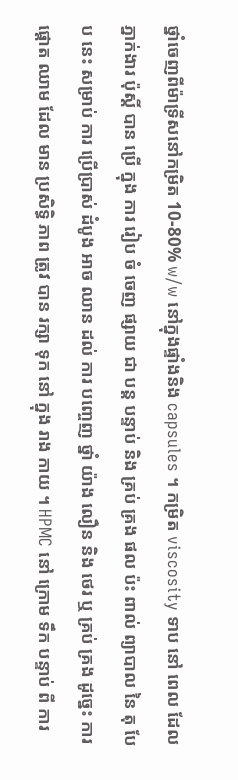ថ្នាំចេញពីម៉ាទ្រីសនៅកម្រិត 10-80% w/w នៅក្នុងផ្ទាំងនិង capsules ។ កម្រិត viscosity ទាប នៅ ពេល ដែល ភ្នាក់ងារ ប៉ុស្តិ៍ បាន ប្រើ ក្នុង ការ រៀប ចំ ចេញ ផ្សាយ ជា បន្ត បន្ទាប់ និង គ្រប់ គ្រង ផល ប៉ះ ពាល់ ព្យាបាល នៃ តុ បែប នេះ សម្រាប់ ការ ប្រើប្រាស់ ដំបូង អាច ឈាន ដល់ ការ បញ្ចេញ ថ្នាំ យ៉ាង លឿន និង ថេរ ឬ គ្រប់ គ្រង ដូច្នេះ ការ ផ្តោត ឈាម ដែល មាន ប្រសិទ្ធិ ភាព ត្រូវ បាន រក្សា ទុក នៅ ក្នុង រាង កាយ ។ HPMC នៅ ក្រោម ទឹក បន្ទាប់ ពី ការ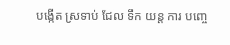បង្កើត ស្រទាប់ ជែល ទឹក យន្ត ការ បញ្ចេ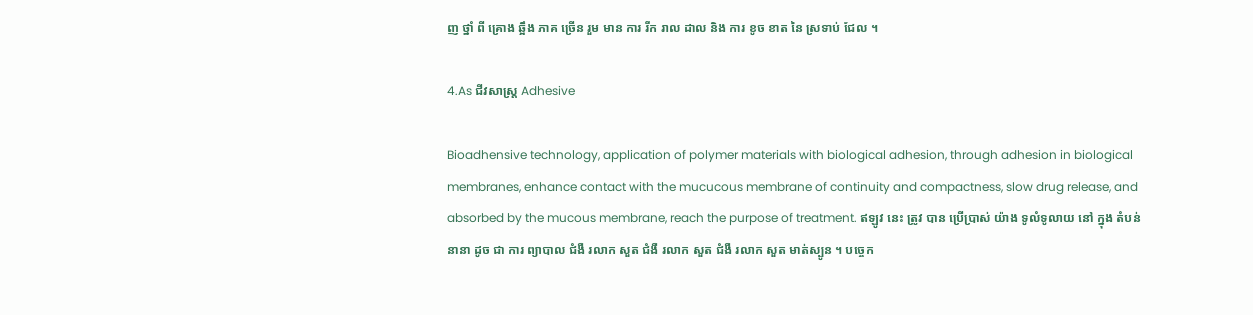ញ ថ្នាំ ពី គ្រោង ឆ្អឹង ភាគ ច្រើន រួម មាន ការ រីក រាល ដាល និង ការ ខូច ខាត នៃ ស្រទាប់ ជែល ។

4.As ជីវសាស្ត្រ Adhesive

Bioadhensive technology, application of polymer materials with biological adhesion, through adhesion in biological membranes, enhance contact with the mucucous membrane of continuity and compactness, slow drug release, and absorbed by the mucous membrane, reach the purpose of treatment. ឥឡូវ នេះ ត្រូវ បាន ប្រើប្រាស់ យ៉ាង ទូលំទូលាយ នៅ ក្នុង តំបន់ នានា ដូច ជា ការ ព្យាបាល ជំងឺ រលាក សួត ជំងឺ រលាក សួត ជំងឺ រលាក សួត មាត់ស្បូន ។ បច្ចេក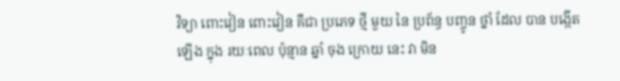វិទ្យា ពោះវៀន ពោះវៀន គឺជា ប្រភេទ ថ្មី មួយ នៃ ប្រព័ន្ធ បញ្ចូន ថ្នាំ ដែល បាន បង្កើត ឡើង ក្នុង រយៈពេល ប៉ុន្មាន ឆ្នាំ ចុង ក្រោយ នេះ វា មិន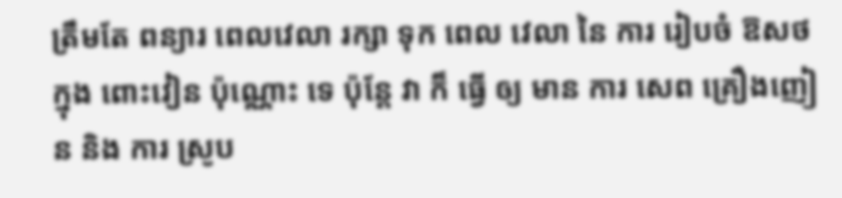ត្រឹមតែ ពន្យារ ពេលវេលា រក្សា ទុក ពេល វេលា នៃ ការ រៀបចំ ឱសថ ក្នុង ពោះវៀន ប៉ុណ្ណោះ ទេ ប៉ុន្តែ វា ក៏ ធ្វើ ឲ្យ មាន ការ សេព គ្រឿងញៀន និង ការ ស្រូប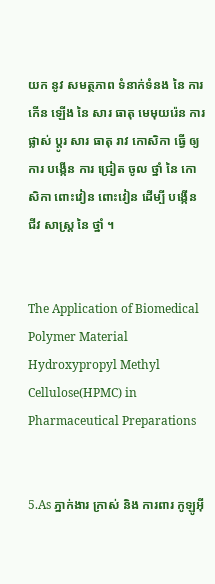យក នូវ សមត្ថភាព ទំនាក់ទំនង នៃ ការ កើន ឡើង នៃ សារ ធាតុ មេមុយរ៉េន ការ ផ្លាស់ ប្តូរ សារ ធាតុ រាវ កោសិកា ធ្វើ ឲ្យ ការ បង្កើន ការ ជ្រៀត ចូល ថ្នាំ នៃ កោសិកា ពោះវៀន ពោះវៀន ដើម្បី បង្កើន ជីវ សាស្ត្រ នៃ ថ្នាំ ។


The Application of Biomedical Polymer Material Hydroxypropyl Methyl Cellulose(HPMC) in Pharmaceutical Preparations


5.As ភ្នាក់ងារ ក្រាស់ និង ការពារ កូឡូអ៊ី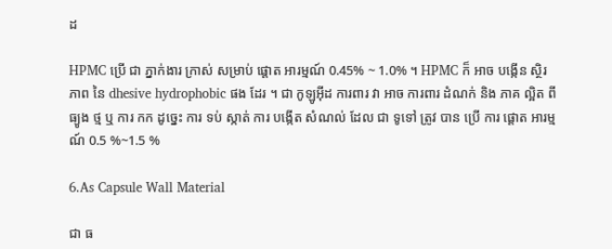ដ

HPMC ប្រើ ជា ភ្នាក់ងារ ក្រាស់ សម្រាប់ ផ្ដោត អារម្មណ៍ 0.45% ~ 1.0% ។ HPMC ក៏ អាច បង្កើន ស្ថិរ ភាព នៃ dhesive hydrophobic ផង ដែរ ។ ជា កូឡូអ៊ីដ ការពារ វា អាច ការពារ ដំណក់ និង ភាគ ល្អិត ពី ធ្យូង ថ្ម ឬ ការ កក ដូច្នេះ ការ ទប់ ស្កាត់ ការ បង្កើត សំណល់ ដែល ជា ទូទៅ ត្រូវ បាន ប្រើ ការ ផ្តោត អារម្មណ៍ 0.5 %~1.5 %

6.As Capsule Wall Material

ជា ធ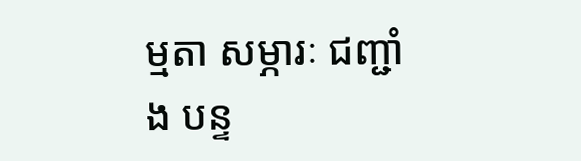ម្មតា សម្ភារៈ ជញ្ជាំង បន្ទ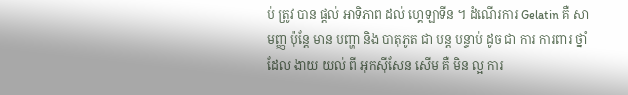ប់ ត្រូវ បាន ផ្តល់ អាទិភាព ដល់ ហ្គេឡាទីន ។ ដំណើរការ Gelatin គឺ សាមញ្ញ ប៉ុន្តែ មាន បញ្ហា និង បាតុភូត ជា បន្ត បន្ទាប់ ដូច ជា ការ ការពារ ថ្នាំ ដែល ងាយ យល់ ពី អុកស៊ីសែន សើម គឺ មិន ល្អ ការ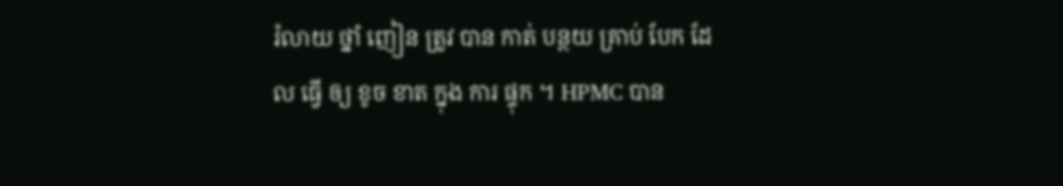រំលាយ ថ្នាំ ញៀន ត្រូវ បាន កាត់ បន្ថយ គ្រាប់ បែក ដែល ធ្វើ ឲ្យ ខូច ខាត ក្នុង ការ ផ្ទុក ។ HPMC បាន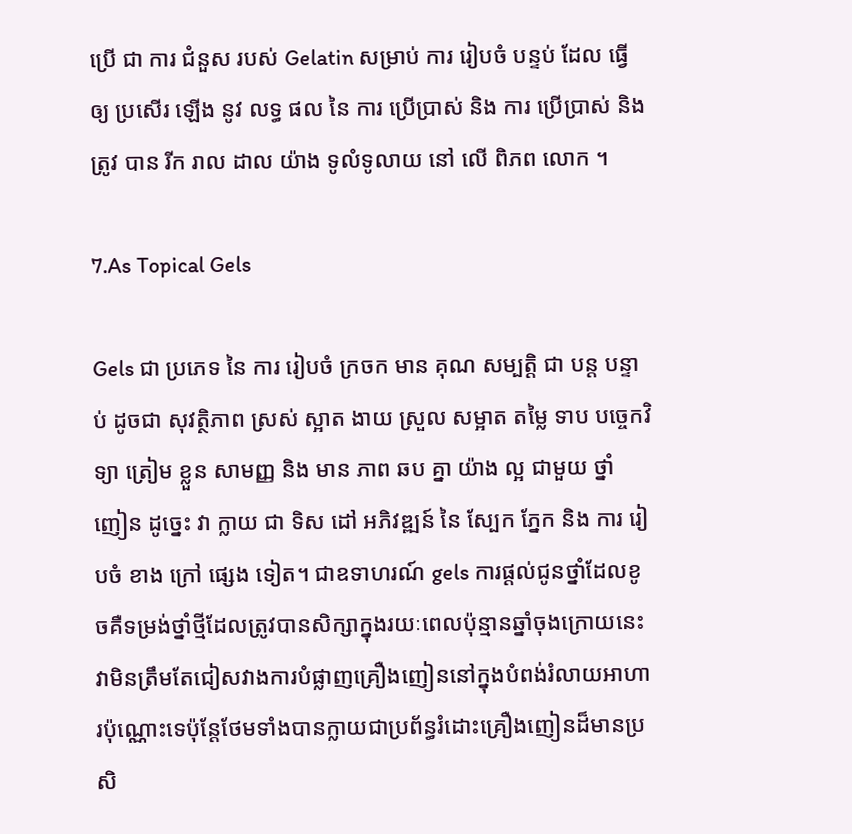ប្រើ ជា ការ ជំនួស របស់ Gelatin សម្រាប់ ការ រៀបចំ បន្ទប់ ដែល ធ្វើ ឲ្យ ប្រសើរ ឡើង នូវ លទ្ធ ផល នៃ ការ ប្រើប្រាស់ និង ការ ប្រើប្រាស់ និង ត្រូវ បាន រីក រាល ដាល យ៉ាង ទូលំទូលាយ នៅ លើ ពិភព លោក ។

7.As Topical Gels

Gels ជា ប្រភេទ នៃ ការ រៀបចំ ក្រចក មាន គុណ សម្បត្តិ ជា បន្ត បន្ទាប់ ដូចជា សុវត្ថិភាព ស្រស់ ស្អាត ងាយ ស្រួល សម្អាត តម្លៃ ទាប បច្ចេកវិទ្យា ត្រៀម ខ្លួន សាមញ្ញ និង មាន ភាព ឆប គ្នា យ៉ាង ល្អ ជាមួយ ថ្នាំ ញៀន ដូច្នេះ វា ក្លាយ ជា ទិស ដៅ អភិវឌ្ឍន៍ នៃ ស្បែក ភ្នែក និង ការ រៀបចំ ខាង ក្រៅ ផ្សេង ទៀត។ ជាឧទាហរណ៍ gels ការផ្តល់ជូនថ្នាំដែលខូចគឺទម្រង់ថ្នាំថ្មីដែលត្រូវបានសិក្សាក្នុងរយៈពេលប៉ុន្មានឆ្នាំចុងក្រោយនេះវាមិនត្រឹមតែជៀសវាងការបំផ្លាញគ្រឿងញៀននៅក្នុងបំពង់រំលាយអាហារប៉ុណ្ណោះទេប៉ុន្តែថែមទាំងបានក្លាយជាប្រព័ន្ធរំដោះគ្រឿងញៀនដ៏មានប្រសិ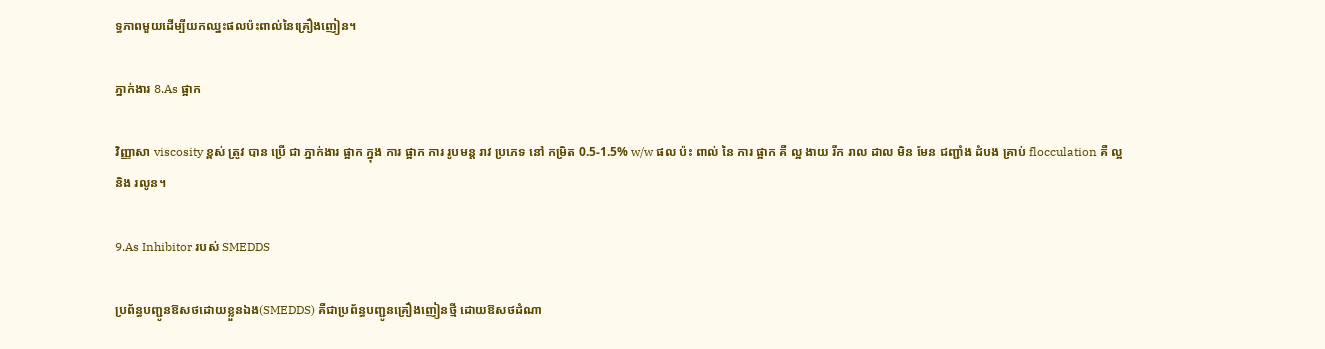ទ្ធភាពមួយដើម្បីយកឈ្នះផលប៉ះពាល់នៃគ្រឿងញៀន។

ភ្នាក់ងារ 8.As ផ្អាក

វិញ្ញាសា viscosity ខ្ពស់ ត្រូវ បាន ប្រើ ជា ភ្នាក់ងារ ផ្អាក ក្នុង ការ ផ្អាក ការ រូបមន្ត រាវ ប្រភេទ នៅ កម្រិត 0.5-1.5% w/w ផល ប៉ះ ពាល់ នៃ ការ ផ្អាក គឺ ល្អ ងាយ រីក រាល ដាល មិន មែន ជញ្ជាំង ដំបង គ្រាប់ flocculation គឺ ល្អ និង រលូន។

9.As Inhibitor របស់ SMEDDS

ប្រព័ន្ធបញ្ជូនឱសថដោយខ្លួនឯង(SMEDDS) គឺជាប្រព័ន្ធបញ្ជូនគ្រឿងញៀនថ្មី ដោយឱសថដំណា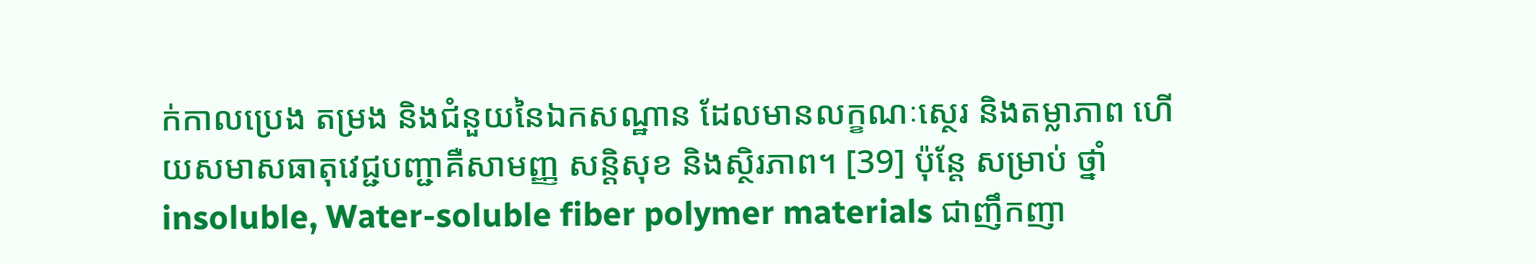ក់កាលប្រេង តម្រង និងជំនួយនៃឯកសណ្ឋាន ដែលមានលក្ខណៈស្ថេរ និងតម្លាភាព ហើយសមាសធាតុវេជ្ជបញ្ជាគឺសាមញ្ញ សន្តិសុខ និងស្ថិរភាព។ [39] ប៉ុន្តែ សម្រាប់ ថ្នាំ insoluble, Water-soluble fiber polymer materials ជាញឹកញា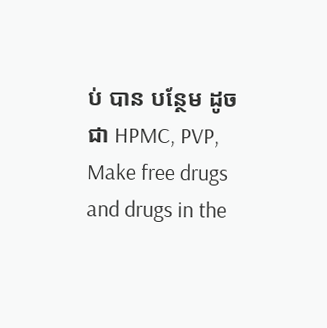ប់ បាន បន្ថែម ដូចជា HPMC, PVP, Make free drugs and drugs in the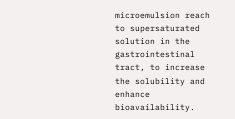microemulsion reach to supersaturated solution in the gastrointestinal tract, to increase the solubility and enhance bioavailability.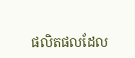ផលិតផលដែល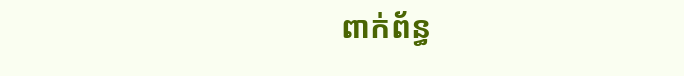ពាក់ព័ន្ធ